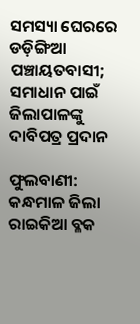ସମସ୍ୟା ଘେରରେ ଡଡ଼ିଙ୍ଗିଆ ପଞ୍ଚାୟତବାସୀ; ସମାଧାନ ପାଇଁ ଜିଲାପାଳଙ୍କୁ ଦାବିପତ୍ର ପ୍ରଦାନ

ଫୁଲବାଣୀ: କନ୍ଧମାଳ ଜିଲା ରାଇକିଆ ବ୍ଳକ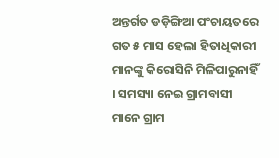ଅନ୍ତର୍ଗତ ଡଡ଼ିଙ୍ଗିଆ ପଂଚାୟତରେ ଗତ ୫ ମାସ ହେଲା ହିତାଧିକାରୀ ମାନଙ୍କୁ କିରୋସିନି ମିଳିପାରୁନାହିଁ । ସମସ୍ୟା ନେଇ ଗ୍ରାମବାସୀ ମାନେ ଗ୍ରାମ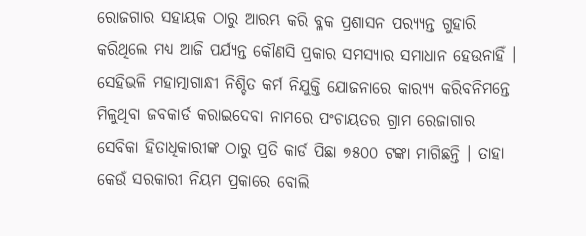ରୋଜଗାର ସହାୟକ ଠାରୁ ଆରମ୍ଭ କରି ବ୍ଳକ ପ୍ରଶାସନ ପର‌୍ୟ୍ୟନ୍ତ ଗୁହାରି କରିଥିଲେ ମଧ୍ୟ ଆଜି ପର୍ଯ୍ୟନ୍ତ କୌଣସି ପ୍ରକାର ସମସ୍ୟାର ସମାଧାନ ହେଉନାହିଁ । ସେହିଭଳି ମହାତ୍ମାଗାନ୍ଧୀ ନିଶ୍ଚିତ କର୍ମ ନିଯୁକ୍ତି ଯୋଜନାରେ କାର‌୍ୟ୍ୟ କରିବନିମନ୍ତେ ମିଳୁଥିବା ଜବକାର୍ଡ କରାଇଦେବା ନାମରେ ପଂଚାୟତର ଗ୍ରାମ ରେଜାଗାର ସେବିକା ହିତାଧିକାରୀଙ୍କ ଠାରୁ ପ୍ରତି କାର୍ଡ ପିଛା ୭୫୦୦ ଟଙ୍କା ମାଗିଛନ୍ତି । ତାହା କେଉଁ ସରକାରୀ ନିୟମ ପ୍ରକାରେ ବୋଲି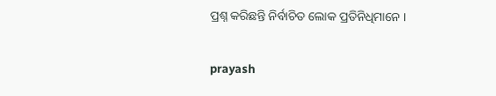ପ୍ରଶ୍ନ କରିଛନ୍ତି ନିର୍ବାଚିତ ଲୋକ ପ୍ରତିନିଧିମାନେ ।

prayash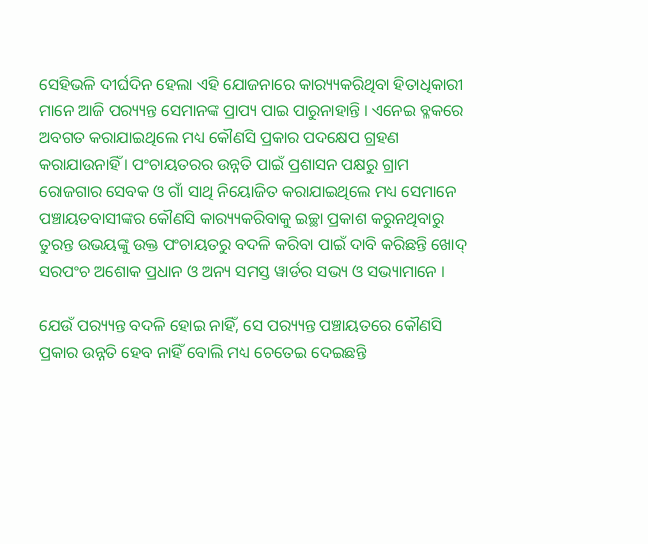ସେହିଭଳି ଦୀର୍ଘଦିନ ହେଲା ଏହି ଯୋଜନାରେ କାର‌୍ୟ୍ୟକରିଥିବା ହିତାଧିକାରୀ ମାନେ ଆଜି ପର‌୍ୟ୍ୟନ୍ତ ସେମାନଙ୍କ ପ୍ରାପ୍ୟ ପାଇ ପାରୁନାହାନ୍ତି । ଏନେଇ ବ୍ଳକରେ ଅବଗତ କରାଯାଇଥିଲେ ମଧ୍ୟ କୌଣସି ପ୍ରକାର ପଦକ୍ଷେପ ଗ୍ରହଣ କରାଯାଉନାହିଁ । ପଂଚାୟତରର ଉନ୍ନତି ପାଇଁ ପ୍ରଶାସନ ପକ୍ଷରୁ ଗ୍ରାମ ରୋଜଗାର ସେବକ ଓ ଗାଁ ସାଥି ନିୟୋଜିତ କରାଯାଇଥିଲେ ମଧ୍ୟ ସେମାନେ ପଞ୍ଚାୟତବାସୀଙ୍କର କୌଣସି କାର‌୍ୟ୍ୟକରିବାକୁ ଇଚ୍ଛା ପ୍ରକାଶ କରୁନଥିବାରୁ ତୁରନ୍ତ ଉଭୟଙ୍କୁ ଉକ୍ତ ପଂଚାୟତରୁ ବଦଳି କରିବା ପାଇଁ ଦାବି କରିଛନ୍ତି ଖୋଦ୍‌ ସରପଂଚ ଅଶୋକ ପ୍ରଧାନ ଓ ଅନ୍ୟ ସମସ୍ତ ୱାର୍ଡର ସଭ୍ୟ ଓ ସଭ୍ୟାମାନେ ।

ଯେଉଁ ପର‌୍ୟ୍ୟନ୍ତ ବଦଳି ହୋଇ ନାହିଁ, ସେ ପର‌୍ୟ୍ୟନ୍ତ ପଞ୍ଚାୟତରେ କୌଣସି ପ୍ରକାର ଉନ୍ନତି ହେବ ନାହିଁ ବୋଲି ମଧ୍ୟ ଚେତେଇ ଦେଇଛନ୍ତି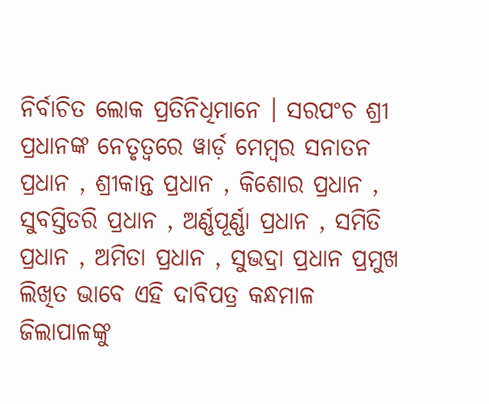ନିର୍ବାଚିତ ଲୋକ ପ୍ରତିନିଧିମାନେ । ସରପଂଚ ଶ୍ରୀ ପ୍ରଧାନଙ୍କ ନେତୃତ୍ୱରେ ୱାର୍ଡ଼ ମେମ୍ବର ସନାତନ ପ୍ରଧାନ , ଶ୍ରୀକାନ୍ତ ପ୍ରଧାନ , କିଶୋର ପ୍ରଧାନ , ସୁବସ୍ତିତରି ପ୍ରଧାନ , ଅର୍ଣ୍ଣପୂର୍ଣ୍ଣା ପ୍ରଧାନ , ସମିତି ପ୍ରଧାନ , ଅମିତା ପ୍ରଧାନ , ସୁଭଦ୍ରା ପ୍ରଧାନ ପ୍ରମୁଖ ଲିଖିତ ଭାବେ ଏହି ଦାବିପତ୍ର କନ୍ଧମାଳ ଜିଲାପାଳଙ୍କୁ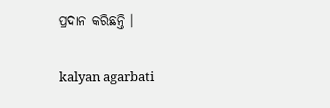ପ୍ରଦାନ କରିଛନ୍ତି ।

kalyan agarbati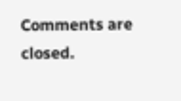Comments are closed.